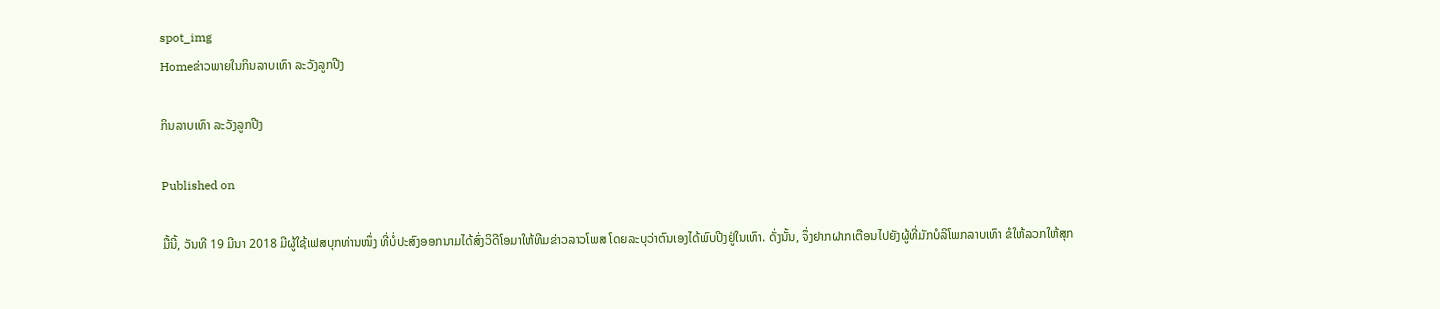spot_img
Homeຂ່າວພາຍໃນກິນລາບເທົາ ລະວັງລູກປີງ

ກິນລາບເທົາ ລະວັງລູກປີງ

Published on

ມື້ນີ້, ວັນທີ 19 ມີນາ 2018 ມີຜູ້ໃຊ້ເຟສບຸກທ່ານໜຶ່ງ ທີ່ບໍ່ປະສົງອອກນາມໄດ້ສົ່ງວິດີໂອມາໃຫ້ທີມຂ່າວລາວໂພສ ໂດຍລະບຸວ່າຕົນເອງໄດ້ພົບປີງຢູ່ໃນເທົາ. ດັ່ງນັ້ນ, ຈຶ່ງຢາກຝາກເຕືອນໄປຍັງຜູ້ທີ່ມັກບໍລິໂພກລາບເທົາ ຂໍໃຫ້ລວກໃຫ້ສຸກ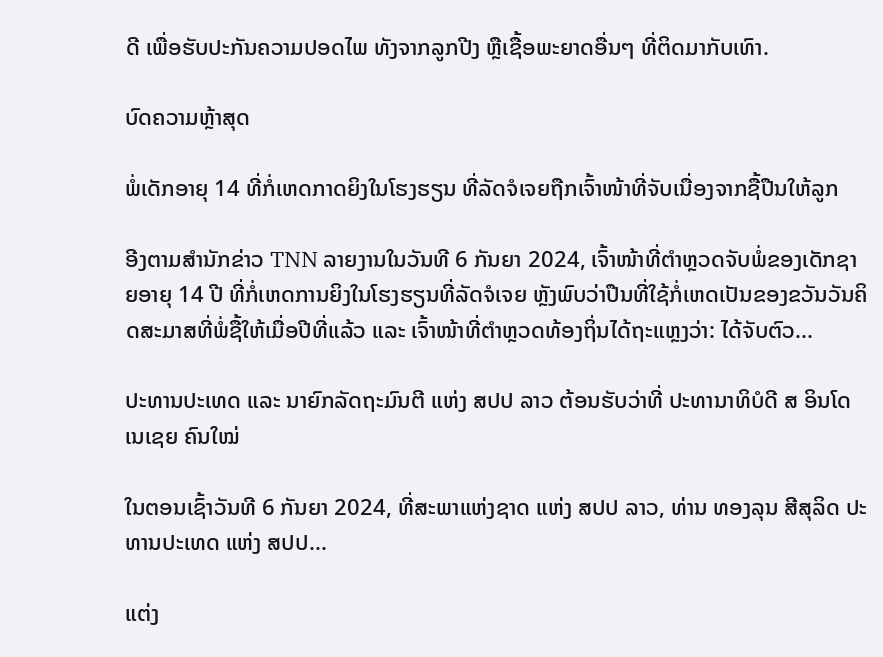ດີ ເພື່ອຮັບປະກັນຄວາມປອດໄພ ທັງຈາກລູກປີງ ຫຼືເຊື້ອພະຍາດອື່ນໆ ທີ່ຕິດມາກັບເທົາ.

ບົດຄວາມຫຼ້າສຸດ

ພໍ່ເດັກອາຍຸ 14 ທີ່ກໍ່ເຫດກາດຍິງໃນໂຮງຮຽນ ທີ່ລັດຈໍເຈຍຖືກເຈົ້າໜ້າທີ່ຈັບເນື່ອງຈາກຊື້ປືນໃຫ້ລູກ

ອີງຕາມສຳນັກຂ່າວ TNN ລາຍງານໃນວັນທີ 6 ກັນຍາ 2024, ເຈົ້າໜ້າທີ່ຕຳຫຼວດຈັບພໍ່ຂອງເດັກຊາຍອາຍຸ 14 ປີ ທີ່ກໍ່ເຫດການຍິງໃນໂຮງຮຽນທີ່ລັດຈໍເຈຍ ຫຼັງພົບວ່າປືນທີ່ໃຊ້ກໍ່ເຫດເປັນຂອງຂວັນວັນຄິດສະມາສທີ່ພໍ່ຊື້ໃຫ້ເມື່ອປີທີ່ແລ້ວ ແລະ ເຈົ້າໜ້າທີ່ຕຳຫຼວດທ້ອງຖິ່ນໄດ້ຖະແຫຼງວ່າ: ໄດ້ຈັບຕົວ...

ປະທານປະເທດ ແລະ ນາຍົກລັດຖະມົນຕີ ແຫ່ງ ສປປ ລາວ ຕ້ອນຮັບວ່າທີ່ ປະທານາທິບໍດີ ສ ອິນໂດເນເຊຍ ຄົນໃໝ່

ໃນຕອນເຊົ້າວັນທີ 6 ກັນຍາ 2024, ທີ່ສະພາແຫ່ງຊາດ ແຫ່ງ ສປປ ລາວ, ທ່ານ ທອງລຸນ ສີສຸລິດ ປະທານປະເທດ ແຫ່ງ ສປປ...

ແຕ່ງ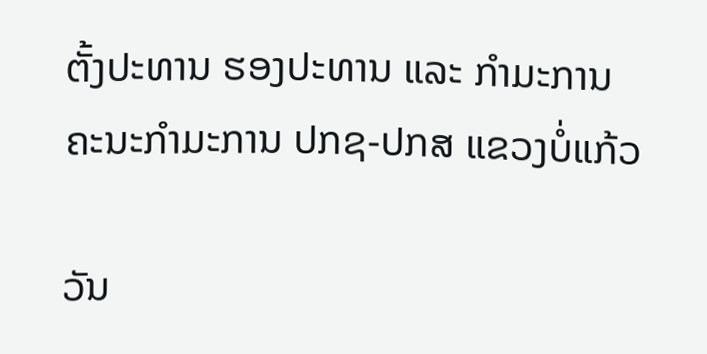ຕັ້ງປະທານ ຮອງປະທານ ແລະ ກຳມະການ ຄະນະກຳມະການ ປກຊ-ປກສ ແຂວງບໍ່ແກ້ວ

ວັນ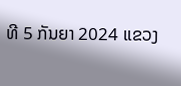ທີ 5 ກັນຍາ 2024 ແຂວງ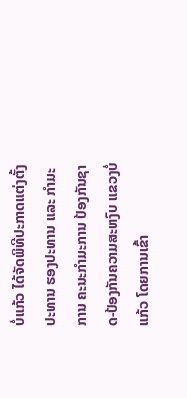ບໍ່ແກ້ວ ໄດ້ຈັດພິທີປະກາດແຕ່ງຕັ້ງປະທານ ຮອງປະທານ ແລະ ກຳມະການ ຄະນະກຳມະການ ປ້ອງກັນຊາດ-ປ້ອງກັນຄວາມສະຫງົບ ແຂວງບໍ່ແກ້ວ ໂດຍການເຂົ້າ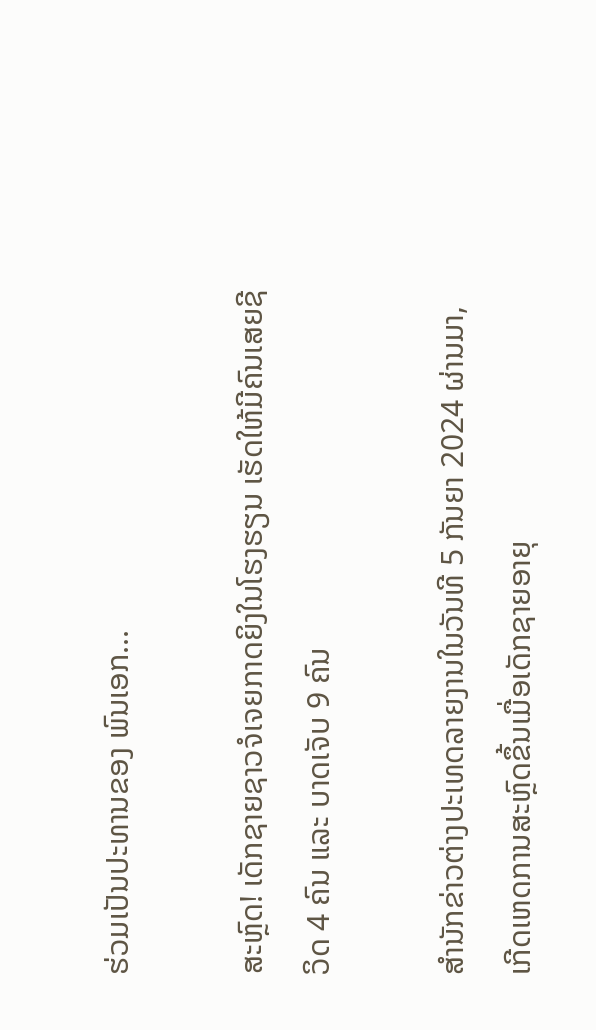ຮ່ວມເປັນປະທານຂອງ ພົນເອກ...

ສະຫຼົດ! ເດັກຊາຍຊາວຈໍເຈຍກາດຍິງໃນໂຮງຮຽນ ເຮັດໃຫ້ມີຄົນເສຍຊີວິດ 4 ຄົນ ແລະ ບາດເຈັບ 9 ຄົນ

ສຳນັກຂ່າວຕ່າງປະເທດລາຍງານໃນວັນທີ 5 ກັນຍາ 2024 ຜ່ານມາ, ເກີດເຫດການສະຫຼົດຂຶ້ນເມື່ອເດັກຊາຍອາຍຸ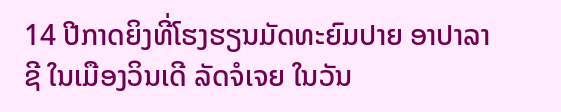14 ປີກາດຍິງທີ່ໂຮງຮຽນມັດທະຍົມປາຍ ອາປາລາຊີ ໃນເມືອງວິນເດີ ລັດຈໍເຈຍ ໃນວັນ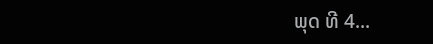ພຸດ ທີ 4...